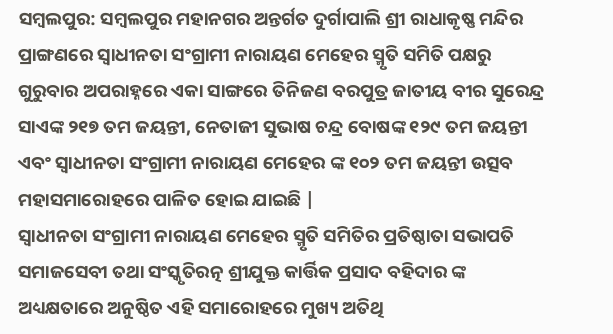ସମ୍ବଲପୁର: ସମ୍ୱଲପୁର ମହାନଗର ଅନ୍ତର୍ଗତ ଦୁର୍ଗାପାଲି ଶ୍ରୀ ରାଧାକୃଷ୍ଣ ମନ୍ଦିର ପ୍ରାଙ୍ଗଣରେ ସ୍ବାଧୀନତା ସଂଗ୍ରାମୀ ନାରାୟଣ ମେହେର ସ୍ମୃତି ସମିତି ପକ୍ଷରୁ ଗୁରୁବାର ଅପରାହ୍ନରେ ଏକା ସାଙ୍ଗରେ ତିନିଜଣ ବରପୁତ୍ର ଜାତୀୟ ବୀର ସୁରେନ୍ଦ୍ର ସାଏଙ୍କ ୨୧୭ ତମ ଜୟନ୍ତୀ, ନେତାଜୀ ସୁଭାଷ ଚନ୍ଦ୍ର ବୋଷଙ୍କ ୧୨୯ ତମ ଜୟନ୍ତୀ ଏବଂ ସ୍ବାଧୀନତା ସଂଗ୍ରାମୀ ନାରାୟଣ ମେହେର ଙ୍କ ୧୦୨ ତମ ଜୟନ୍ତୀ ଉତ୍ସବ ମହାସମାରୋହରେ ପାଳିତ ହୋଇ ଯାଇଛି |
ସ୍ବାଧୀନତା ସଂଗ୍ରାମୀ ନାରାୟଣ ମେହେର ସ୍ମୃତି ସମିତିର ପ୍ରତିଷ୍ଠାତା ସଭାପତି ସମାଜସେବୀ ତଥା ସଂସ୍କୃତିରତ୍ନ ଶ୍ରୀଯୁକ୍ତ କାର୍ତ୍ତିକ ପ୍ରସାଦ ବହିଦାର ଙ୍କ ଅଧ୍ୟକ୍ଷତାରେ ଅନୁଷ୍ଠିତ ଏହି ସମାରୋହରେ ମୁଖ୍ୟ ଅତିଥି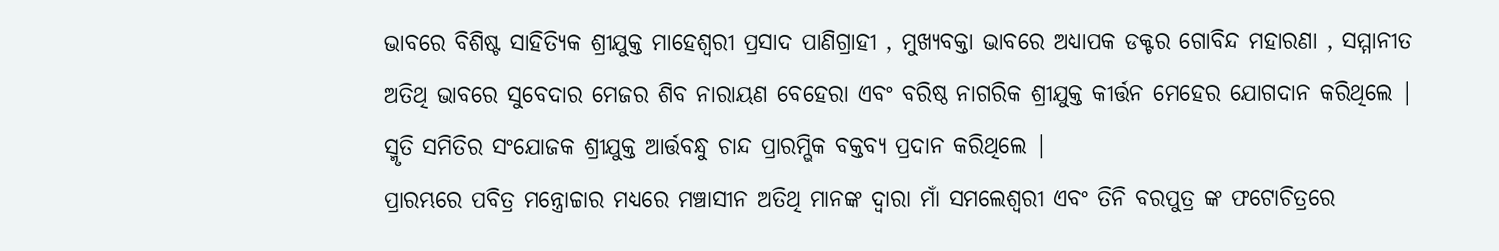ଭାବରେ ବିଶିଷ୍ଟ ସାହିତ୍ୟିକ ଶ୍ରୀଯୁକ୍ତ ମାହେଶ୍ଵରୀ ପ୍ରସାଦ ପାଣିଗ୍ରାହୀ , ମୁଖ୍ୟବକ୍ତା ଭାବରେ ଅଧ୍ୟାପକ ଡକ୍ଟର ଗୋବିନ୍ଦ ମହାରଣା , ସମ୍ମାନୀତ ଅତିଥି ଭାବରେ ସୁବେଦାର ମେଜର ଶିବ ନାରାୟଣ ବେହେରା ଏବଂ ବରିଷ୍ଠ ନାଗରିକ ଶ୍ରୀଯୁକ୍ତ କୀର୍ତ୍ତନ ମେହେର ଯୋଗଦାନ କରିଥିଲେ | ସ୍ମୃତି ସମିତିର ସଂଯୋଜକ ଶ୍ରୀଯୁକ୍ତ ଆର୍ତ୍ତବନ୍ଧୁ ଚାନ୍ଦ ପ୍ରାରମ୍ଭିକ ବକ୍ତବ୍ୟ ପ୍ରଦାନ କରିଥିଲେ |
ପ୍ରାରମ୍ଭରେ ପବିତ୍ର ମନ୍ତ୍ରୋଚ୍ଚାର ମଧ୍ୟରେ ମଞ୍ଚାସୀନ ଅତିଥି ମାନଙ୍କ ଦ୍ୱାରା ମାଁ ସମଲେଶ୍ୱରୀ ଏବଂ ତିନି ବରପୁତ୍ର ଙ୍କ ଫଟୋଚିତ୍ରରେ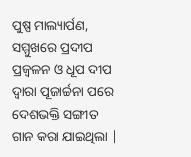ପୁଷ୍ପ ମାଲ୍ୟାର୍ପଣ, ସମ୍ମୁଖରେ ପ୍ରଦୀପ ପ୍ରଜ୍ବଳନ ଓ ଧୂପ ଦୀପ ଦ୍ୱାରା ପୂଜାର୍ଚ୍ଚନା ପରେ ଦେଶଭକ୍ତି ସଙ୍ଗୀତ ଗାନ କରା ଯାଇଥିଲା |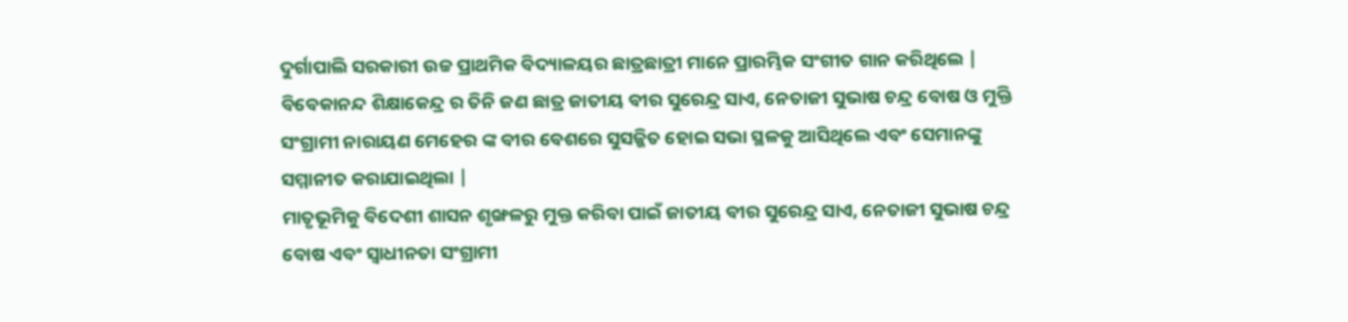ଦୁର୍ଗାପାଲି ସରକାରୀ ଉଚ୍ଚ ପ୍ରାଥମିକ ବିଦ୍ୟାଳୟର ଛାତ୍ରଛାତ୍ରୀ ମାନେ ପ୍ରାରମ୍ଭିକ ସଂଗୀତ ଗାନ କରିଥିଲେ | ବିବେକାନନ୍ଦ ଶିକ୍ଷାକେନ୍ଦ୍ର ର ତିନି ଜଣ ଛାତ୍ର ଜାତୀୟ ବୀର ସୁରେନ୍ଦ୍ର ସାଏ, ନେତାଜୀ ସୁଭାଷ ଚନ୍ଦ୍ର ବୋଷ ଓ ମୁକ୍ତି ସଂଗ୍ରାମୀ ନାରାୟଣ ମେହେର ଙ୍କ ବୀର ବେଶରେ ସୁସଜ୍ଜିତ ହୋଇ ସଭା ସ୍ଥଳକୁ ଆସିଥିଲେ ଏବଂ ସେମାନଙ୍କୁ ସମ୍ମାନୀତ କରାଯାଇଥିଲା |
ମାତୃଭୂମିକୁ ବିଦେଶୀ ଶାସନ ଶୃଙ୍ଖଳରୁ ମୁକ୍ତ କରିବା ପାଇଁ ଜାତୀୟ ବୀର ସୁରେନ୍ଦ୍ର ସାଏ, ନେତାଜୀ ସୁଭାଷ ଚନ୍ଦ୍ର ବୋଷ ଏବଂ ସ୍ବାଧୀନତା ସଂଗ୍ରାମୀ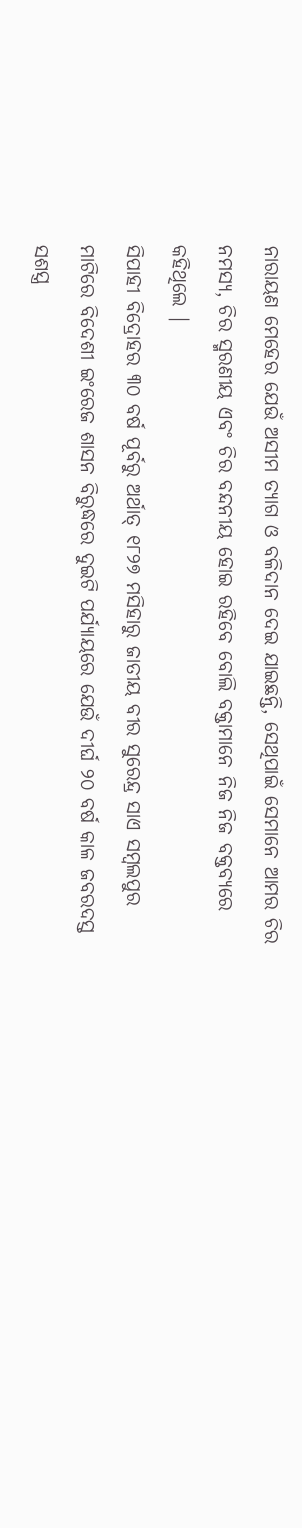ନାରାୟଣ ମେହେର ଯେଉଁ ଅସୀମ ତ୍ୟାଗ ଓ ବଳିଦାନ ଦେଇ ଯାଇଛନ୍ତି, ସେଥିପାଇଁ ସେମାନେ ଆମର ଚିର ନମସ୍ୟ, ଚିର ସ୍ମରଣୀୟ ଏବଂ ଚିର ବନ୍ଦନୀୟ ହୋଇ ରହିବେ ବୋଲି ବକ୍ତାମାନେ ନିଜ ନିଜ ବକ୍ତବ୍ୟରେ କହିଥିଲେ |
ସିପାହୀ ବିଦ୍ରୋହର ୩୦ ବର୍ଷ ପୂର୍ବରୁ ଅର୍ଥାତ୍ ୧୮୨୭ ମସିହାରୁ ଜାତୀୟ ବୀର ସୁରେନ୍ଦ୍ର ସାଏ ସମ୍ବଲପୁର ମାଟିରେ ବିଦେଶୀ ଇଂରେଜ ଶାସନ ବିରୁଦ୍ଧରେ ଦୁଇଟି ପର୍ଯ୍ୟାୟରେ ଯେଉଁ ଦୀର୍ଘ ୨୦ ବର୍ଷ କାଳ ଜବରଦସ୍ତ ସଶସ୍ତ୍ର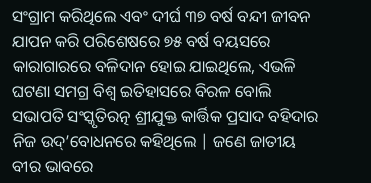ସଂଗ୍ରାମ କରିଥିଲେ ଏବଂ ଦୀର୍ଘ ୩୭ ବର୍ଷ ବନ୍ଦୀ ଜୀବନ ଯାପନ କରି ପରିଶେଷରେ ୭୫ ବର୍ଷ ବୟସରେ କାରାଗାରରେ ବଳିଦାନ ହୋଇ ଯାଇଥିଲେ, ଏଭଳି ଘଟଣା ସମଗ୍ର ବିଶ୍ୱ ଇତିହାସରେ ବିରଳ ବୋଲି ସଭାପତି ସଂସ୍କୃତିରତ୍ନ ଶ୍ରୀଯୁକ୍ତ କାର୍ତ୍ତିକ ପ୍ରସାଦ ବହିଦାର ନିଜ ଉଦ୍’ବୋଧନରେ କହିଥିଲେ | ଜଣେ ଜାତୀୟ ବୀର ଭାବରେ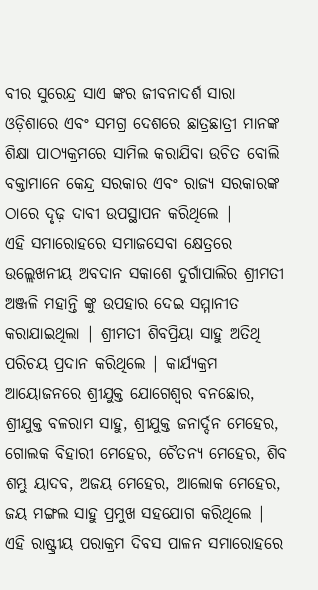ବୀର ସୁରେନ୍ଦ୍ର ସାଏ ଙ୍କର ଜୀବନାଦର୍ଶ ସାରା ଓଡ଼ିଶାରେ ଏବଂ ସମଗ୍ର ଦେଶରେ ଛାତ୍ରଛାତ୍ରୀ ମାନଙ୍କ ଶିକ୍ଷା ପାଠ୍ୟକ୍ରମରେ ସାମିଲ କରାଯିବା ଉଚିତ ବୋଲି ବକ୍ତାମାନେ କେନ୍ଦ୍ର ସରକାର ଏବଂ ରାଜ୍ୟ ସରକାରଙ୍କ ଠାରେ ଦୃଢ଼ ଦାବୀ ଉପସ୍ଥାପନ କରିଥିଲେ |
ଏହି ସମାରୋହରେ ସମାଜସେବା କ୍ଷେତ୍ରରେ ଉଲ୍ଲେଖନୀୟ ଅବଦାନ ସକାଶେ ଦୁର୍ଗାପାଲିର ଶ୍ରୀମତୀ ଅଞ୍ଜଳି ମହାନ୍ତି ଙ୍କୁ ଉପହାର ଦେଇ ସମ୍ମାନୀତ କରାଯାଇଥିଲା | ଶ୍ରୀମତୀ ଶିବପ୍ରିୟା ସାହୁ ଅତିଥି ପରିଚୟ ପ୍ରଦାନ କରିଥିଲେ | କାର୍ଯ୍ୟକ୍ରମ ଆୟୋଜନରେ ଶ୍ରୀଯୁକ୍ତ ଯୋଗେଶ୍ଵର ବନଛୋର, ଶ୍ରୀଯୁକ୍ତ ବଳରାମ ସାହୁ, ଶ୍ରୀଯୁକ୍ତ ଜନାର୍ଦ୍ଦନ ମେହେର, ଗୋଲକ ବିହାରୀ ମେହେର, ଚୈତନ୍ୟ ମେହେର, ଶିବ ଶମ୍ଭୁ ୟାଦବ, ଅଜୟ ମେହେର, ଆଲୋକ ମେହେର, ଜୟ ମଙ୍ଗଲ ସାହୁ ପ୍ରମୁଖ ସହଯୋଗ କରିଥିଲେ | ଏହି ରାଷ୍ଟ୍ରୀୟ ପରାକ୍ରମ ଦିବସ ପାଳନ ସମାରୋହରେ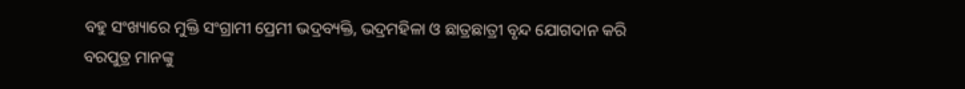ବହୁ ସଂଖ୍ୟାରେ ମୁକ୍ତି ସଂଗ୍ରାମୀ ପ୍ରେମୀ ଭଦ୍ରବ୍ୟକ୍ତି, ଭଦ୍ରମହିଳା ଓ ଛାତ୍ରଛାତ୍ରୀ ବୃନ୍ଦ ଯୋଗଦାନ କରି ବରପୁତ୍ର ମାନଙ୍କୁ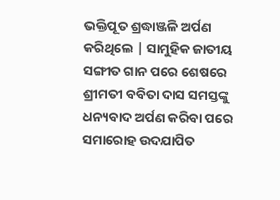ଭକ୍ତିପୂତ ଶ୍ରଦ୍ଧାଞ୍ଜଳି ଅର୍ପଣ କରିଥିଲେ | ସାମୁହିକ ଜାତୀୟ ସଙ୍ଗୀତ ଗାନ ପରେ ଶେଷରେ ଶ୍ରୀମତୀ ବବିତା ଦାସ ସମସ୍ତଙ୍କୁ ଧନ୍ୟବାଦ ଅର୍ପଣ କରିବା ପରେ ସମାରୋହ ଉଦଯାପିତ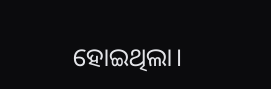ହୋଇଥିଲା।